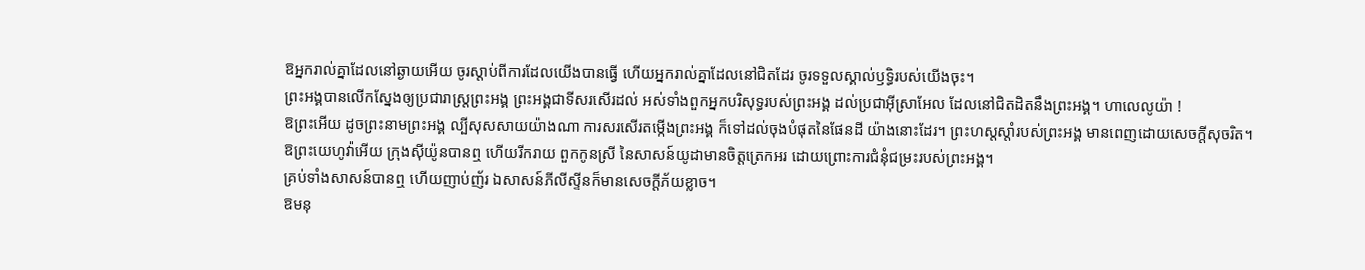ឱអ្នករាល់គ្នាដែលនៅឆ្ងាយអើយ ចូរស្តាប់ពីការដែលយើងបានធ្វើ ហើយអ្នករាល់គ្នាដែលនៅជិតដែរ ចូរទទួលស្គាល់ឫទ្ធិរបស់យើងចុះ។
ព្រះអង្គបានលើកស្នែងឲ្យប្រជារាស្ត្រព្រះអង្គ ព្រះអង្គជាទីសរសើរដល់ អស់ទាំងពួកអ្នកបរិសុទ្ធរបស់ព្រះអង្គ ដល់ប្រជាអ៊ីស្រាអែល ដែលនៅជិតដិតនឹងព្រះអង្គ។ ហាលេលូយ៉ា !
ឱព្រះអើយ ដូចព្រះនាមព្រះអង្គ ល្បីសុសសាយយ៉ាងណា ការសរសើរតម្កើងព្រះអង្គ ក៏ទៅដល់ចុងបំផុតនៃផែនដី យ៉ាងនោះដែរ។ ព្រះហស្តស្តាំរបស់ព្រះអង្គ មានពេញដោយសេចក្ដីសុចរិត។
ឱព្រះយេហូវ៉ាអើយ ក្រុងស៊ីយ៉ូនបានឮ ហើយរីករាយ ពួកកូនស្រី នៃសាសន៍យូដាមានចិត្តត្រេកអរ ដោយព្រោះការជំនុំជម្រះរបស់ព្រះអង្គ។
គ្រប់ទាំងសាសន៍បានឮ ហើយញាប់ញ័រ ឯសាសន៍ភីលីស្ទីនក៏មានសេចក្ដីភ័យខ្លាច។
ឱមនុ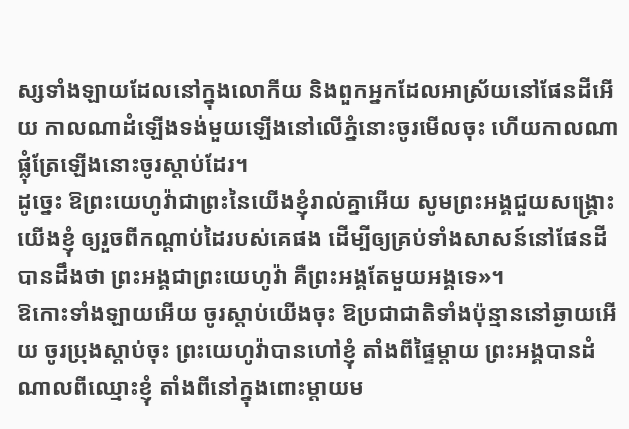ស្សទាំងឡាយដែលនៅក្នុងលោកីយ និងពួកអ្នកដែលអាស្រ័យនៅផែនដីអើយ កាលណាដំឡើងទង់មួយឡើងនៅលើភ្នំនោះចូរមើលចុះ ហើយកាលណាផ្លុំត្រែឡើងនោះចូរស្តាប់ដែរ។
ដូច្នេះ ឱព្រះយេហូវ៉ាជាព្រះនៃយើងខ្ញុំរាល់គ្នាអើយ សូមព្រះអង្គជួយសង្គ្រោះយើងខ្ញុំ ឲ្យរួចពីកណ្ដាប់ដៃរបស់គេផង ដើម្បីឲ្យគ្រប់ទាំងសាសន៍នៅផែនដីបានដឹងថា ព្រះអង្គជាព្រះយេហូវ៉ា គឺព្រះអង្គតែមួយអង្គទេ»។
ឱកោះទាំងឡាយអើយ ចូរស្តាប់យើងចុះ ឱប្រជាជាតិទាំងប៉ុន្មាននៅឆ្ងាយអើយ ចូរប្រុងស្តាប់ចុះ ព្រះយេហូវ៉ាបានហៅខ្ញុំ តាំងពីផ្ទៃម្តាយ ព្រះអង្គបានដំណាលពីឈ្មោះខ្ញុំ តាំងពីនៅក្នុងពោះម្តាយម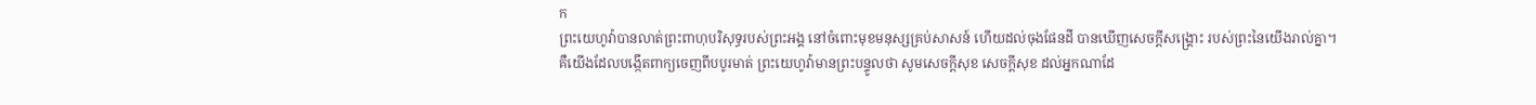ក
ព្រះយេហូវ៉ាបានលាត់ព្រះពាហុបរិសុទ្ធរបស់ព្រះអង្គ នៅចំពោះមុខមនុស្សគ្រប់សាសន៍ ហើយដល់ចុងផែនដី បានឃើញសេចក្ដីសង្គ្រោះ របស់ព្រះនៃយើងរាល់គ្នា។
គឺយើងដែលបង្កើតពាក្យចេញពីបបូរមាត់ ព្រះយេហូវ៉ាមានព្រះបន្ទូលថា សូមសេចក្ដីសុខ សេចក្ដីសុខ ដល់អ្នកណាដែ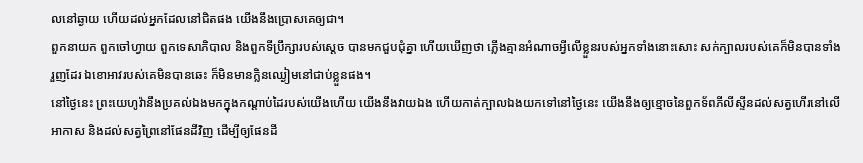លនៅឆ្ងាយ ហើយដល់អ្នកដែលនៅជិតផង យើងនឹងប្រោសគេឲ្យជា។
ពួកនាយក ពួកចៅហ្វាយ ពួកទេសាភិបាល និងពួកទីប្រឹក្សារបស់ស្តេច បានមកជួបជុំគ្នា ហើយឃើញថា ភ្លើងគ្មានអំណាចអ្វីលើខ្លួនរបស់អ្នកទាំងនោះសោះ សក់ក្បាលរបស់គេក៏មិនបានទាំងរួញដែរ ឯខោអាវរបស់គេមិនបានឆេះ ក៏មិនមានក្លិនឈ្ងៀមនៅជាប់ខ្លួនផង។
នៅថ្ងៃនេះ ព្រះយេហូវ៉ានឹងប្រគល់ឯងមកក្នុងកណ្ដាប់ដៃរបស់យើងហើយ យើងនឹងវាយឯង ហើយកាត់ក្បាលឯងយកទៅនៅថ្ងៃនេះ យើងនឹងឲ្យខ្មោចនៃពួកទ័ពភីលីស្ទីនដល់សត្វហើរនៅលើអាកាស និងដល់សត្វព្រៃនៅផែនដីវិញ ដើម្បីឲ្យផែនដី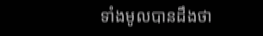ទាំងមូលបានដឹងថា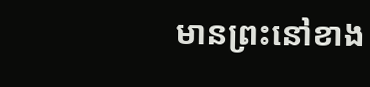មានព្រះនៅខាង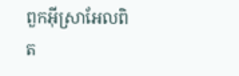ពួកអ៊ីស្រាអែលពិត